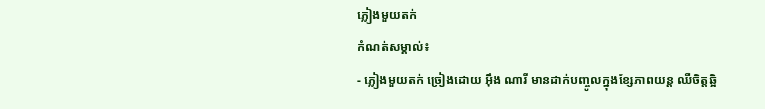ភ្លៀងមួយតក់
កំណត់សម្គាល់៖
- ភ្លៀងមួយតក់ ច្រៀងដោយ អ៊ឹង ណារី មានដាក់បញ្ចូលក្នុងខ្សែភាពយន្ត ឈឺចិត្តឆ្អិ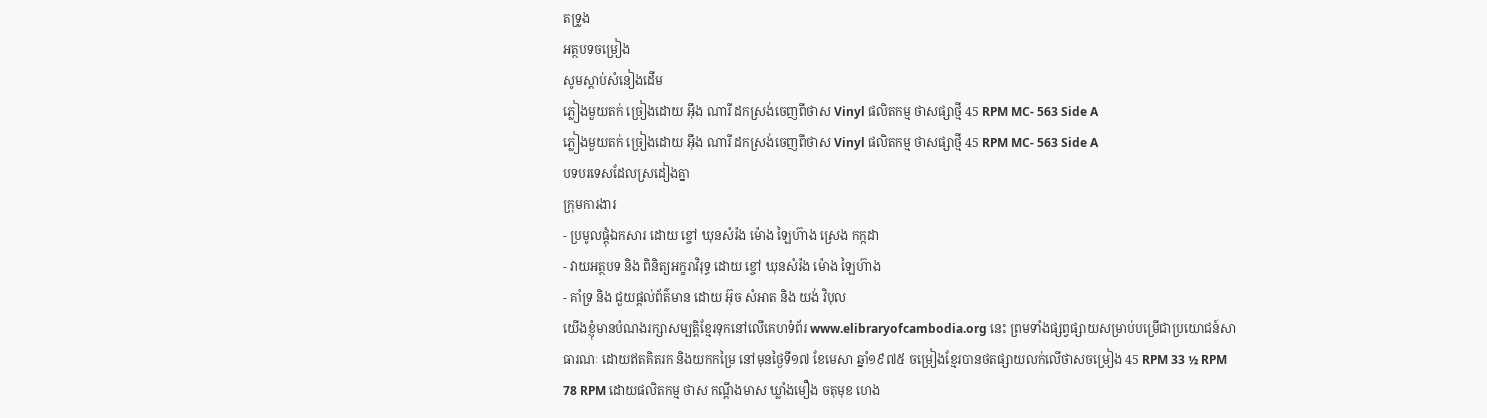តទ្រូង
អត្ថបទចម្រៀង
សូមស្ដាប់សំនៀងដើម
ភ្លៀងមួយតក់ ច្រៀងដោយ អ៊ឹង ណារី ដកស្រង់ចេញពីថាស Vinyl ផលិតកម្ម ថាសផ្សាថ្មី 45 RPM MC- 563 Side A
ភ្លៀងមួយតក់ ច្រៀងដោយ អ៊ឹង ណារី ដកស្រង់ចេញពីថាស Vinyl ផលិតកម្ម ថាសផ្សាថ្មី 45 RPM MC- 563 Side A
បទបរទេសដែលស្រដៀងគ្នា
ក្រុមការងារ
- ប្រមូលផ្ដុំឯកសារ ដោយ ខ្ចៅ ឃុនសំរ៉ង ម៉ោង ឡៃហ៊ាង ស្រេង កក្កដា
- វាយអត្ថបទ និង ពិនិត្យអក្ខរាវិរុទ្ធ ដោយ ខ្ចៅ ឃុនសំរ៉ង ម៉ោង ឡៃហ៊ាង
- គាំទ្រ និង ជួយផ្ដល់ព័ត៌មាន ដោយ អ៊ុច សំអាត និង យង់ វិបុល
យើងខ្ញុំមានបំណងរក្សាសម្បត្តិខ្មែរទុកនៅលើគេហទំព័រ www.elibraryofcambodia.org នេះ ព្រមទាំងផ្សព្វផ្សាយសម្រាប់បម្រើជាប្រយោជន៍សាធារណៈ ដោយឥតគិតរក និងយកកម្រៃ នៅមុនថ្ងៃទី១៧ ខែមេសា ឆ្នាំ១៩៧៥ ចម្រៀងខ្មែរបានថតផ្សាយលក់លើថាសចម្រៀង 45 RPM 33 ½ RPM 78 RPM ដោយផលិតកម្ម ថាស កណ្ដឹងមាស ឃ្លាំងមឿង ចតុមុខ ហេង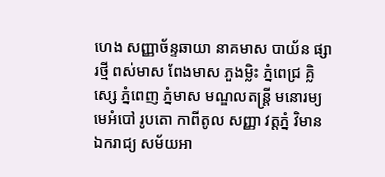ហេង សញ្ញាច័ន្ទឆាយា នាគមាស បាយ័ន ផ្សារថ្មី ពស់មាស ពែងមាស ភួងម្លិះ ភ្នំពេជ្រ គ្លិស្សេ ភ្នំពេញ ភ្នំមាស មណ្ឌលតន្រ្តី មនោរម្យ មេអំបៅ រូបតោ កាពីតូល សញ្ញា វត្តភ្នំ វិមានឯករាជ្យ សម័យអា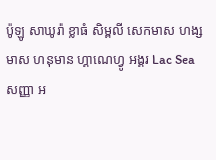ប៉ូឡូ សាឃូរ៉ា ខ្លាធំ សិម្ពលី សេកមាស ហង្សមាស ហនុមាន ហ្គាណេហ្វូ អង្គរ Lac Sea សញ្ញា អ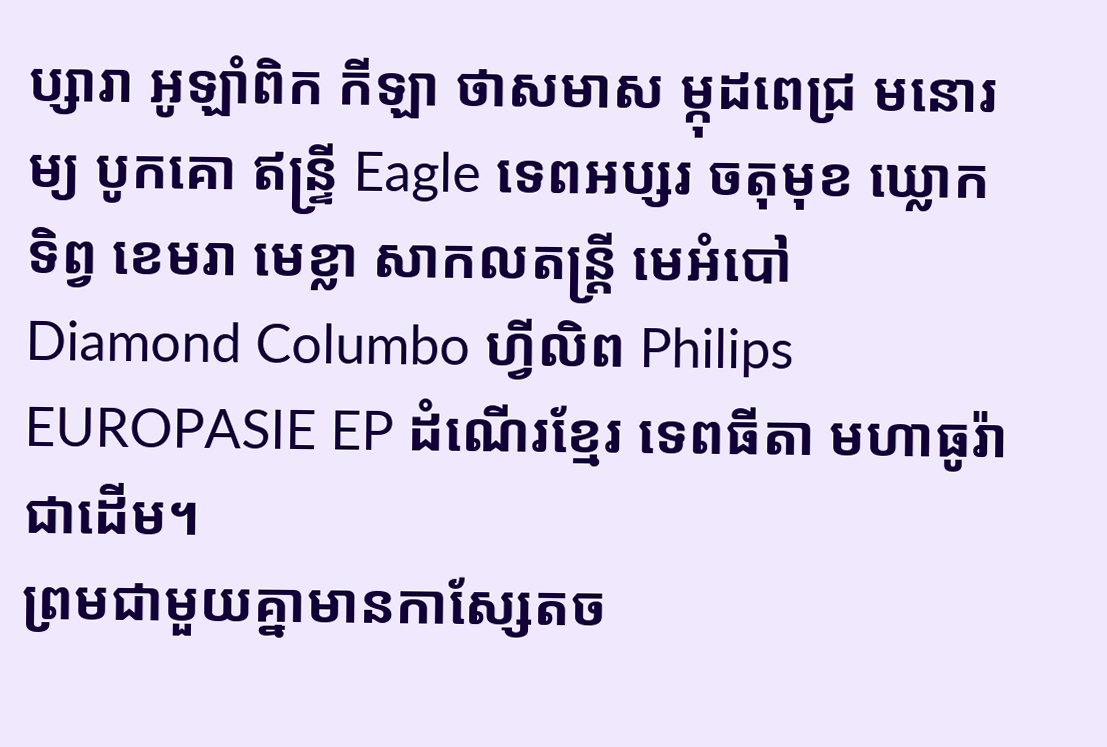ប្សារា អូឡាំពិក កីឡា ថាសមាស ម្កុដពេជ្រ មនោរម្យ បូកគោ ឥន្ទ្រី Eagle ទេពអប្សរ ចតុមុខ ឃ្លោកទិព្វ ខេមរា មេខ្លា សាកលតន្ត្រី មេអំបៅ Diamond Columbo ហ្វីលិព Philips EUROPASIE EP ដំណើរខ្មែរ ទេពធីតា មហាធូរ៉ា ជាដើម។
ព្រមជាមួយគ្នាមានកាសែ្សតច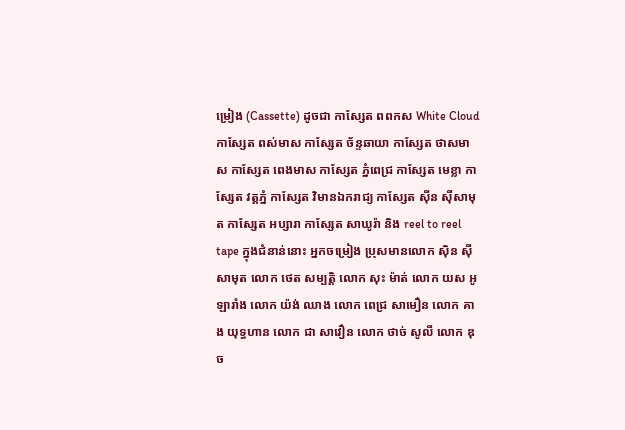ម្រៀង (Cassette) ដូចជា កាស្សែត ពពកស White Cloud កាស្សែត ពស់មាស កាស្សែត ច័ន្ទឆាយា កាស្សែត ថាសមាស កាស្សែត ពេងមាស កាស្សែត ភ្នំពេជ្រ កាស្សែត មេខ្លា កាស្សែត វត្តភ្នំ កាស្សែត វិមានឯករាជ្យ កាស្សែត ស៊ីន ស៊ីសាមុត កាស្សែត អប្សារា កាស្សែត សាឃូរ៉ា និង reel to reel tape ក្នុងជំនាន់នោះ អ្នកចម្រៀង ប្រុសមានលោក ស៊ិន ស៊ីសាមុត លោក ថេត សម្បត្តិ លោក សុះ ម៉ាត់ លោក យស អូឡារាំង លោក យ៉ង់ ឈាង លោក ពេជ្រ សាមឿន លោក គាង យុទ្ធហាន លោក ជា សាវឿន លោក ថាច់ សូលី លោក ឌុច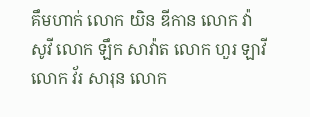គឹមហាក់ លោក យិន ឌីកាន លោក វ៉ា សូវី លោក ឡឹក សាវ៉ាត លោក ហួរ ឡាវី លោក វ័រ សារុន លោក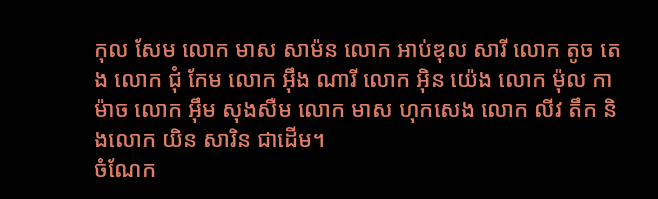កុល សែម លោក មាស សាម៉ន លោក អាប់ឌុល សារី លោក តូច តេង លោក ជុំ កែម លោក អ៊ឹង ណារី លោក អ៊ិន យ៉េង លោក ម៉ុល កាម៉ាច លោក អ៊ឹម សុងសឺម លោក មាស ហុកសេង លោក លីវ តឹក និងលោក យិន សារិន ជាដើម។
ចំណែក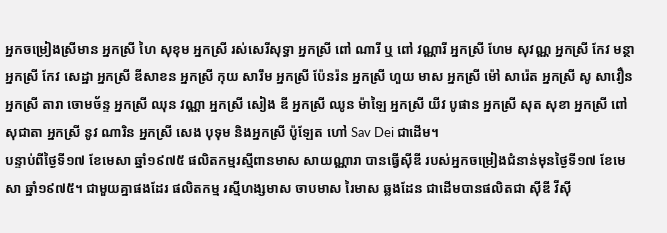អ្នកចម្រៀងស្រីមាន អ្នកស្រី ហៃ សុខុម អ្នកស្រី រស់សេរីសុទ្ធា អ្នកស្រី ពៅ ណារី ឬ ពៅ វណ្ណារី អ្នកស្រី ហែម សុវណ្ណ អ្នកស្រី កែវ មន្ថា អ្នកស្រី កែវ សេដ្ឋា អ្នកស្រី ឌីសាខន អ្នកស្រី កុយ សារឹម អ្នកស្រី ប៉ែនរ៉ន អ្នកស្រី ហួយ មាស អ្នកស្រី ម៉ៅ សារ៉េត អ្នកស្រី សូ សាវឿន អ្នកស្រី តារា ចោមច័ន្ទ អ្នកស្រី ឈុន វណ្ណា អ្នកស្រី សៀង ឌី អ្នកស្រី ឈូន ម៉ាឡៃ អ្នកស្រី យីវ បូផាន អ្នកស្រី សុត សុខា អ្នកស្រី ពៅ សុជាតា អ្នកស្រី នូវ ណារិន អ្នកស្រី សេង បុទុម និងអ្នកស្រី ប៉ូឡែត ហៅ Sav Dei ជាដើម។
បន្ទាប់ពីថ្ងៃទី១៧ ខែមេសា ឆ្នាំ១៩៧៥ ផលិតកម្មរស្មីពានមាស សាយណ្ណារា បានធ្វើស៊ីឌី របស់អ្នកចម្រៀងជំនាន់មុនថ្ងៃទី១៧ ខែមេសា ឆ្នាំ១៩៧៥។ ជាមួយគ្នាផងដែរ ផលិតកម្ម រស្មីហង្សមាស ចាបមាស រៃមាស ឆ្លងដែន ជាដើមបានផលិតជា ស៊ីឌី វីស៊ី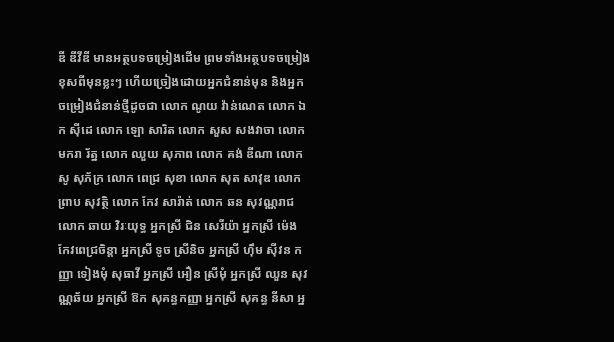ឌី ឌីវីឌី មានអត្ថបទចម្រៀងដើម ព្រមទាំងអត្ថបទចម្រៀងខុសពីមុនខ្លះៗ ហើយច្រៀងដោយអ្នកជំនាន់មុន និងអ្នកចម្រៀងជំនាន់ថ្មីដូចជា លោក ណូយ វ៉ាន់ណេត លោក ឯក ស៊ីដេ លោក ឡោ សារិត លោក សួស សងវាចា លោក មករា រ័ត្ន លោក ឈួយ សុភាព លោក គង់ ឌីណា លោក សូ សុភ័ក្រ លោក ពេជ្រ សុខា លោក សុត សាវុឌ លោក ព្រាប សុវត្ថិ លោក កែវ សារ៉ាត់ លោក ឆន សុវណ្ណរាជ លោក ឆាយ វិរៈយុទ្ធ អ្នកស្រី ជិន សេរីយ៉ា អ្នកស្រី ម៉េង កែវពេជ្រចិន្តា អ្នកស្រី ទូច ស្រីនិច អ្នកស្រី ហ៊ឹម ស៊ីវន កញ្ញា ទៀងមុំ សុធាវី អ្នកស្រី អឿន ស្រីមុំ អ្នកស្រី ឈួន សុវណ្ណឆ័យ អ្នកស្រី ឱក សុគន្ធកញ្ញា អ្នកស្រី សុគន្ធ នីសា អ្ន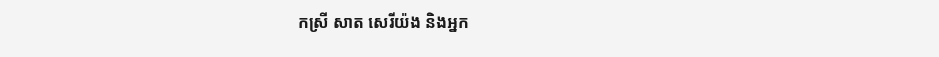កស្រី សាត សេរីយ៉ង និងអ្នក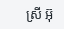ស្រី អ៊ុ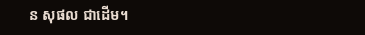ន សុផល ជាដើម។